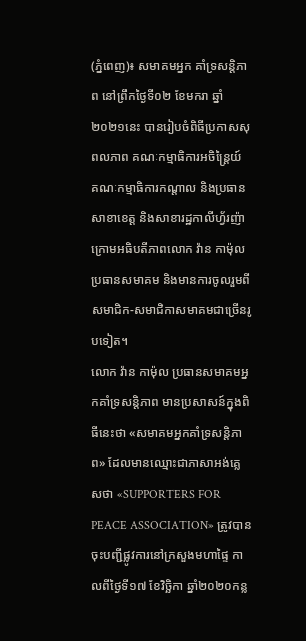(ភ្នំពេញ)៖ សមាគមអ្នក គាំទ្រសន្តិភាព នៅព្រឹកថ្ងៃទី០២ ខែមករា ឆ្នាំ២០២១នេះ បានរៀបចំពិធីប្រកាសសុពលភាព គណៈកម្មាធិការអចិន្ត្រៃយ៍ គណៈកម្មាធិការកណ្ដាល និងប្រធានសាខាខេត្ត និងសាខារដ្ឋកាលីហ្វ័រញ៉ា ក្រោមអធិបតីភាពលោក វ៉ាន កាម៉ុល ប្រធានសមាគម និងមានការចូលរួមពីសមាជិក-សមាជិកាសមាគមជាច្រើនរូបទៀត។
លោក វ៉ាន កាម៉ុល ប្រធានសមាគមអ្នកគាំទ្រសន្តិភាព មានប្រសាសន៍ក្នុងពិធីនេះថា «សមាគមអ្នកគាំទ្រសន្តិភាព» ដែលមានឈ្មោះជាភាសាអង់គ្លេសថា «SUPPORTERS FOR PEACE ASSOCIATION» ត្រូវបានចុះបញ្ជីផ្លូវការនៅក្រសួងមហាផ្ទៃ កាលពីថ្ងៃទី១៧ ខែវិច្ឆិកា ឆ្នាំ២០២០កន្ល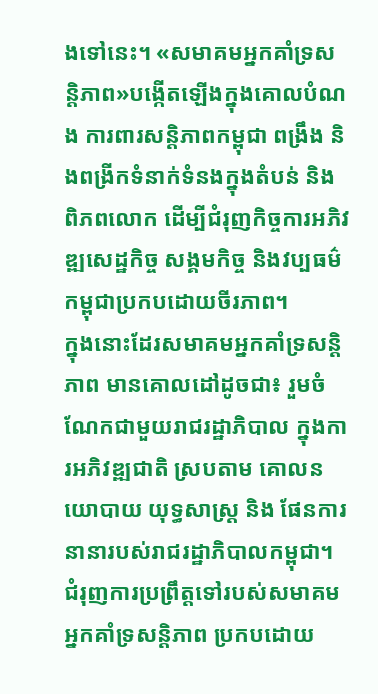ងទៅនេះ។ «សមាគមអ្នកគាំទ្រសន្តិភាព»បង្កើតឡើងក្នុងគោលបំណង ការពារសន្តិភាពកម្ពុជា ពង្រឹង និងពង្រីកទំនាក់ទំនងក្នុងតំបន់ និងពិភពលោក ដើម្បីជំរុញកិច្ចការអភិវឌ្ឍសេដ្ឋកិច្ច សង្គមកិច្ច និងវប្បធម៌កម្ពុជាប្រកបដោយចីរភាព។
ក្នុងនោះដែរសមាគមអ្នកគាំទ្រសន្តិភាព មានគោលដៅដូចជា៖ រួមចំណែកជាមួយរាជរដ្ឋាភិបាល ក្នុងការអភិវឌ្ឍជាតិ ស្របតាម គោលនយោបាយ យុទ្ធសាស្ដ្រ និង ផែនការនានារបស់រាជរដ្ឋាភិបាលកម្ពុជា។ ជំរុញការប្រព្រឹត្តទៅរបស់សមាគម អ្នកគាំទ្រសន្តិភាព ប្រកបដោយ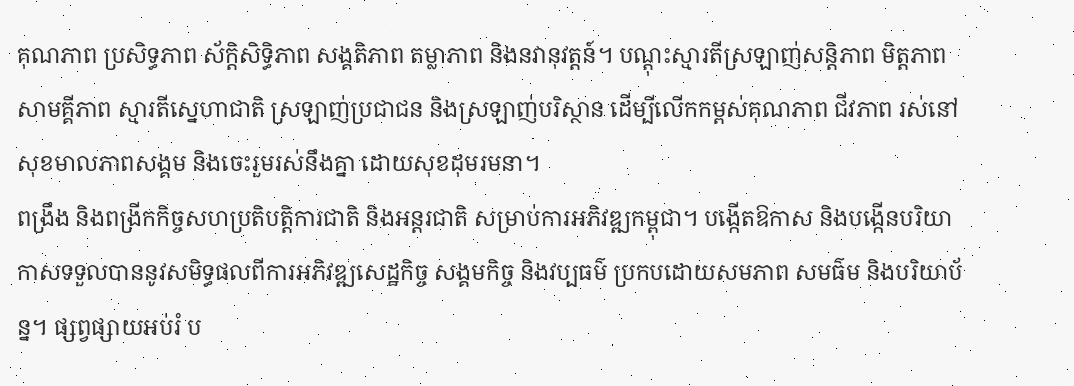គុណភាព ប្រសិទ្ធភាព ស័ក្តិសិទ្ធិភាព សង្គតិភាព តម្លាភាព និងនវានុវត្តន៍។ បណ្តុះស្មារតីស្រឡាញ់សន្តិភាព មិត្តភាព សាមគ្គីភាព ស្មារតីស្នេហាជាតិ ស្រឡាញ់ប្រជាជន និងស្រឡាញ់បរិស្ថាន ដើម្បីលើកកម្ពស់គុណភាព ជីវភាព រស់នៅ សុខមាលភាពសង្គម និងចេះរួមរស់នឹងគ្នា ដោយសុខដុមរមនា។
ពង្រឹង និងពង្រីកកិច្ចសហប្រតិបត្តិការជាតិ និងអន្តរជាតិ សម្រាប់ការអភិវឌ្ឍកម្ពុជា។ បង្កើតឱកាស និងបង្កើនបរិយាកាសទទួលបាននូវសមិទ្ធផលពីការអភិវឌ្ឍសេដ្ឋកិច្ច សង្គមកិច្ច និងវប្បធម៌ ប្រកបដោយសមភាព សមធ៌ម និងបរិយាប័ន្ន។ ផ្សព្វផ្សាយអប់រំ ប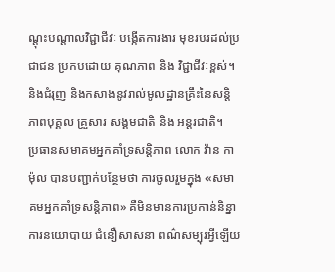ណ្តុះបណ្តាលវិជ្ជាជីវៈ បង្កើតការងារ មុខរបរដល់ប្រជាជន ប្រកបដោយ គុណភាព និង វិជ្ជាជីវៈខ្ពស់។ និងជំរុញ និងកសាងនូវរាល់មូលដ្ឋានគ្រឹះនៃសន្តិភាពបុគ្គល គ្រួសារ សង្គមជាតិ និង អន្តរជាតិ។
ប្រធានសមាគមអ្នកគាំទ្រសន្តិភាព លោក វ៉ាន កាម៉ុល បានបញ្ជាក់បន្ថែមថា ការចូលរួមក្នុង «សមាគមអ្នកគាំទ្រសន្តិភាព» គឺមិនមានការប្រកាន់និន្នាការនយោបាយ ជំនឿសាសនា ពណ៌សម្បុរអ្វីឡើយ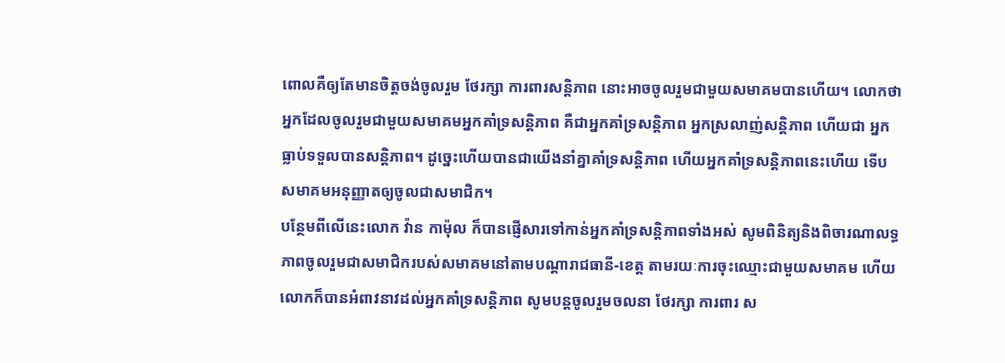ពោលគឺឲ្យតែមានចិត្តចង់ចូលរួម ថែរក្សា ការពារសន្តិភាព នោះអាចចូលរួមជាមួយសមាគមបានហើយ។ លោកថា អ្នកដែលចូលរួមជាមួយសមាគមអ្នកគាំទ្រសន្តិភាព គឺជាអ្នកគាំទ្រសន្តិភាព អ្នកស្រលាញ់សន្តិភាព ហើយជា អ្នកធ្លាប់ទទួលបានសន្តិភាព។ ដូច្នេះហើយបានជាយើងនាំគ្នាគាំទ្រសន្តិភាព ហើយអ្នកគាំទ្រសន្តិភាពនេះហើយ ទើបសមាគមអនុញ្ញាតឲ្យចូលជាសមាជិក។
បន្ថែមពីលើនេះលោក វ៉ាន កាម៉ុល ក៏បានផ្ញើសារទៅកាន់អ្នកគាំទ្រសន្តិភាពទាំងអស់ សូមពិនិត្យនិងពិចារណាលទ្ធភាពចូលរួមជាសមាជិករបស់សមាគមនៅតាមបណ្ដារាជធានី-ខេត្ត តាមរយៈការចុះឈ្មោះជាមួយសមាគម ហើយលោកក៏បានអំពាវនាវដល់អ្នកគាំទ្រសន្តិភាព សូមបន្តចូលរួមចលនា ថែរក្សា ការពារ ស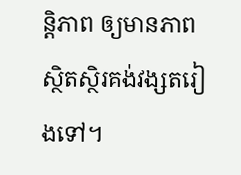ន្តិភាព ឲ្យមានភាពស្ថិតស្ថិរគង់វង្សតរៀងទៅ។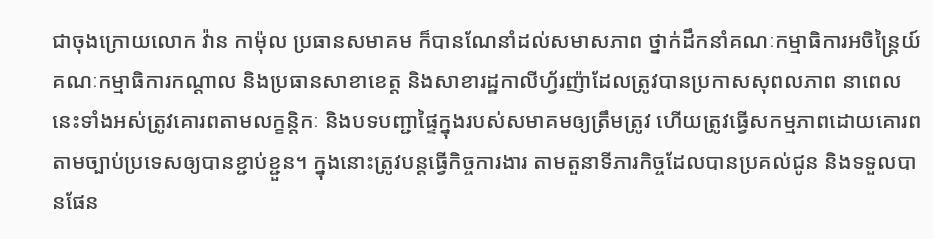ជាចុងក្រោយលោក វ៉ាន កាម៉ុល ប្រធានសមាគម ក៏បានណែនាំដល់សមាសភាព ថ្នាក់ដឹកនាំគណៈកម្មាធិការអចិន្ត្រៃយ៍ គណៈកម្មាធិការកណ្ដាល និងប្រធានសាខាខេត្ត និងសាខារដ្ឋកាលីហ្វ័រញ៉ាដែលត្រូវបានប្រកាសសុពលភាព នាពេលនេះទាំងអស់ត្រូវគោរពតាមលក្ខន្តិកៈ និងបទបញ្ជាផ្ទៃក្នុងរបស់សមាគមឲ្យត្រឹមត្រូវ ហើយត្រូវធ្វើសកម្មភាពដោយគោរពតាមច្បាប់ប្រទេសឲ្យបានខ្ជាប់ខ្ជួន។ ក្នុងនោះត្រូវបន្តធ្វើកិច្ចការងារ តាមតួនាទីភារកិច្ចដែលបានប្រគល់ជូន និងទទួលបានផែន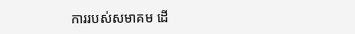ការរបស់សមាគម ដើ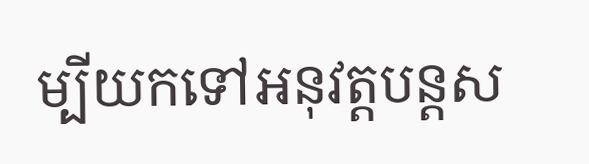ម្បីយកទៅអនុវត្តបន្តស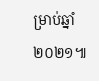ម្រាប់ឆ្នាំ២០២១៕